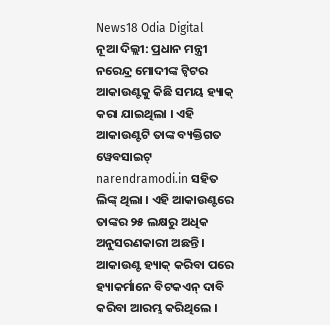News18 Odia Digital
ନୂଆ ଦିଲ୍ଲୀ: ପ୍ରଧାନ ମନ୍ତ୍ରୀ ନରେନ୍ଦ୍ର ମୋଦୀଙ୍କ ଟ୍ୱିଟର ଆକାଉଣ୍ଟକୁ କିଛି ସମୟ ହ୍ୟାକ୍ କରା ଯାଇଥିଲା । ଏହି ଆକାଉଣ୍ଟଟି ତାଙ୍କ ବ୍ୟକ୍ତିଗତ ୱେବସାଇଟ୍ narendramodi.in ସହିତ ଲିଙ୍କ୍ ଥିଲା । ଏହି ଆକାଉଣ୍ଟରେ ତାଙ୍କର ୨୫ ଲକ୍ଷରୁ ଅଧିକ ଅନୁସରଣକାରୀ ଅଛନ୍ତି । ଆକାଉଣ୍ଟ ହ୍ୟାକ୍ କରିବା ପରେ ହ୍ୟାକର୍ମାନେ ବିଟକଏନ୍ ଦାବି କରିବା ଆରମ୍ଭ କରିଥିଲେ ।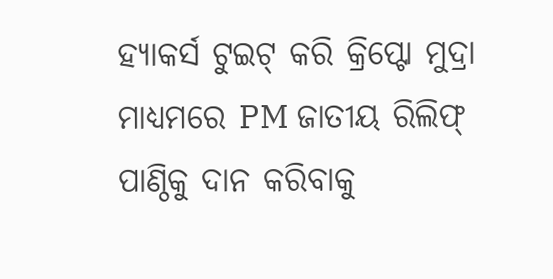ହ୍ୟାକର୍ସ ଟୁଇଟ୍ କରି କ୍ରିପ୍ଟୋ ମୁଦ୍ରା ମାଧ୍ୟମରେ PM ଜାତୀୟ ରିଲିଫ୍ ପାଣ୍ଠିକୁ ଦାନ କରିବାକୁ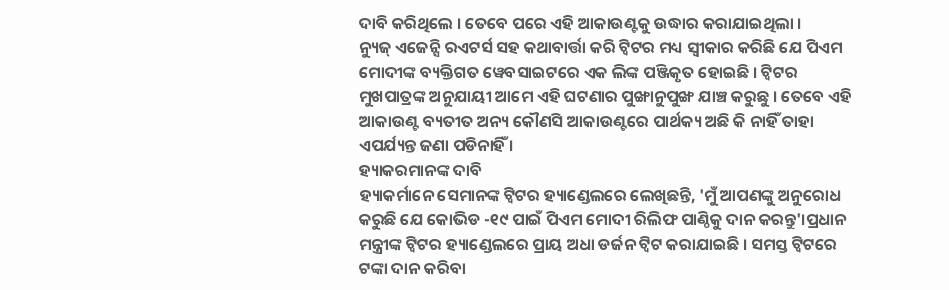ଦାବି କରିଥିଲେ । ତେବେ ପରେ ଏହି ଆକାଉଣ୍ଟକୁ ଉଦ୍ଧାର କରାଯାଇଥିଲା ।
ନ୍ୟୁଜ୍ ଏଜେନ୍ସି ରଏଟର୍ସ ସହ କଥାବାର୍ତ୍ତା କରି ଟ୍ୱିଟର ମଧ୍ୟ ସ୍ୱୀକାର କରିଛି ଯେ ପିଏମ ମୋଦୀଙ୍କ ବ୍ୟକ୍ତିଗତ ୱେବସାଇଟରେ ଏକ ଲିଙ୍କ ପଞ୍ଜିକୃତ ହୋଇଛି । ଟ୍ୱିଟର ମୁଖପାତ୍ରଙ୍କ ଅନୁଯାୟୀ ଆମେ ଏହି ଘଟଣାର ପୁଙ୍ଖାନୁପୁଙ୍ଖ ଯାଞ୍ଚ କରୁଛୁ । ତେବେ ଏହି ଆକାଉଣ୍ଟ ବ୍ୟତୀତ ଅନ୍ୟ କୌଣସି ଆକାଉଣ୍ଟରେ ପାର୍ଥକ୍ୟ ଅଛି କି ନାହିଁ ତାହା ଏପର୍ଯ୍ୟନ୍ତ ଜଣା ପଡିନାହିଁ ।
ହ୍ୟାକରମାନଙ୍କ ଦାବି
ହ୍ୟାକର୍ମାନେ ସେମାନଙ୍କ ଟ୍ୱିଟର ହ୍ୟାଣ୍ଡେଲରେ ଲେଖିଛନ୍ତି, 'ମୁଁ ଆପଣଙ୍କୁ ଅନୁରୋଧ କରୁଛି ଯେ କୋଭିଡ -୧୯ ପାଇଁ ପିଏମ ମୋଦୀ ରିଲିଫ ପାଣ୍ଠିକୁ ଦାନ କରନ୍ତୁ'।ପ୍ରଧାନ ମନ୍ତ୍ରୀଙ୍କ ଟ୍ୱିଟର ହ୍ୟାଣ୍ଡେଲରେ ପ୍ରାୟ ଅଧା ଡର୍ଜନ ଟ୍ୱିଟ କରାଯାଇଛି । ସମସ୍ତ ଟ୍ୱିଟରେ ଟଙ୍କା ଦାନ କରିବା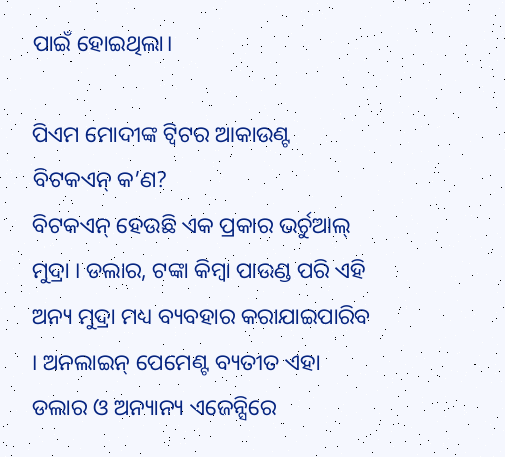ପାଇଁ ହୋଇଥିଲା।

ପିଏମ ମୋଦୀଙ୍କ ଟ୍ୱିଟର ଆକାଉଣ୍ଟ
ବିଟକଏନ୍ କ’ଣ?
ବିଟକଏନ୍ ହେଉଛି ଏକ ପ୍ରକାର ଭର୍ଚୁଆଲ୍ ମୁଦ୍ରା । ଡଲାର, ଟଙ୍କା କିମ୍ବା ପାଉଣ୍ଡ ପରି ଏହି ଅନ୍ୟ ମୁଦ୍ରା ମଧ୍ୟ ବ୍ୟବହାର କରାଯାଇପାରିବ । ଅନଲାଇନ୍ ପେମେଣ୍ଟ ବ୍ୟତୀତ ଏହା ଡଲାର ଓ ଅନ୍ୟାନ୍ୟ ଏଜେନ୍ସିରେ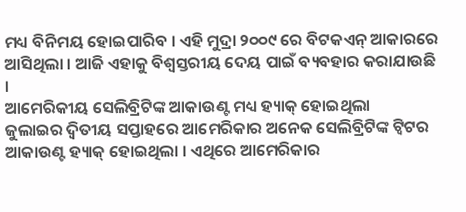ମଧ୍ୟ ବିନିମୟ ହୋଇପାରିବ । ଏହି ମୁଦ୍ରା ୨୦୦୯ ରେ ବିଟକଏନ୍ ଆକାରରେ ଆସିଥିଲା । ଆଜି ଏହାକୁ ବିଶ୍ୱସ୍ତରୀୟ ଦେୟ ପାଇଁ ବ୍ୟବହାର କରାଯାଉଛି ।
ଆମେରିକୀୟ ସେଲିବ୍ରିଟିଙ୍କ ଆକାଉଣ୍ଟ ମଧ୍ୟ ହ୍ୟାକ୍ ହୋଇଥିଲା
ଜୁଲାଇର ଦ୍ୱିତୀୟ ସପ୍ତାହରେ ଆମେରିକାର ଅନେକ ସେଲିବ୍ରିଟିଙ୍କ ଟ୍ୱିଟର ଆକାଉଣ୍ଟ ହ୍ୟାକ୍ ହୋଇଥିଲା । ଏଥିରେ ଆମେରିକାର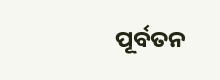ପୂର୍ବତନ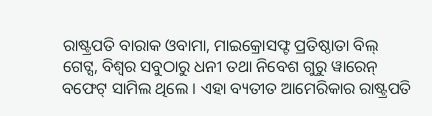ରାଷ୍ଟ୍ରପତି ବାରାକ ଓବାମା, ମାଇକ୍ରୋସଫ୍ଟ ପ୍ରତିଷ୍ଠାତା ବିଲ୍ ଗେଟ୍ସ, ବିଶ୍ୱର ସବୁଠାରୁ ଧନୀ ତଥା ନିବେଶ ଗୁରୁ ୱାରେନ୍ ବଫେଟ୍ ସାମିଲ ଥିଲେ । ଏହା ବ୍ୟତୀତ ଆମେରିକାର ରାଷ୍ଟ୍ରପତି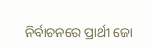ନିର୍ବାଚନରେ ପ୍ରାର୍ଥୀ ଜୋ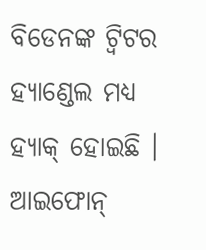ବିଡେନଙ୍କ ଟ୍ୱିଟର ହ୍ୟାଣ୍ଡେଲ ମଧ୍ୟ ହ୍ୟାକ୍ ହୋଇଛି । ଆଇଫୋନ୍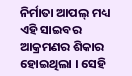ନିର୍ମାତା ଆପଲ୍ ମଧ୍ୟ ଏହି ସାଇବର ଆକ୍ରମଣର ଶିକାର ହୋଇଥିଲା । ସେହି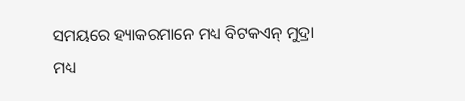ସମୟରେ ହ୍ୟାକରମାନେ ମଧ୍ୟ ବିଟକଏନ୍ ମୁଦ୍ରା ମଧ୍ୟ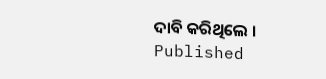ଦାବି କରିଥିଲେ ।
Published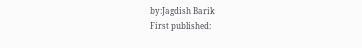by:Jagdish Barik
First published: